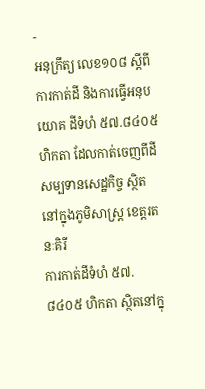-
អនុក្រឹត្យ លេខ១០៨ ស្ដីពីការកាត់ដី និងការធ្វើអនុបយោគ ដីទំហំ ៥៧.៨៤០៥ ហិកតា ដែលកាត់ចេញពីដីសម្បទានសេដ្ឋកិច្ច ស្ថិតនៅក្នុងភូមិសាស្រ្ត ខេត្តរតនៈគិរី
ការកាត់ដីទំហំ ៥៧.៨៤០៥ ហិកតា ស្ថិតនៅក្នុ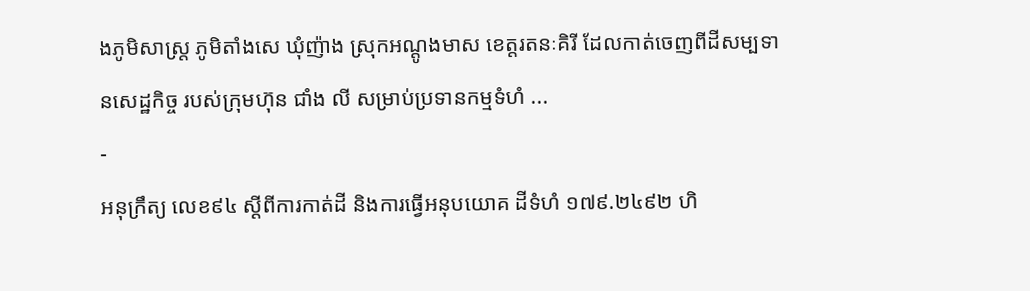ងភូមិសាស្រ្ត ភូមិតាំងសេ ឃុំញ៉ាង ស្រុកអណ្ដូងមាស ខេត្តរតនៈគិរី ដែលកាត់ចេញពីដីសម្បទានសេដ្ឋកិច្ច របស់ក្រុមហ៊ុន ជាំង លី សម្រាប់ប្រទានកម្មទំហំ ...
-
អនុក្រឹត្យ លេខ៩៤ ស្ដីពីការកាត់ដី និងការធ្វើអនុបយោគ ដីទំហំ ១៧៩.២៤៩២ ហិ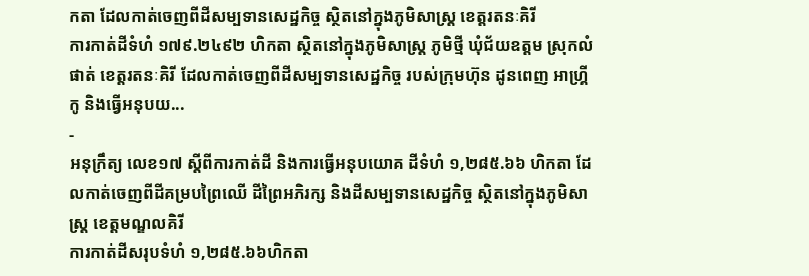កតា ដែលកាត់ចេញពីដីសម្បទានសេដ្ឋកិច្ច ស្ថិតនៅក្នុងភូមិសាស្រ្ត ខេត្តរតនៈគិរី
ការកាត់ដីទំហំ ១៧៩.២៤៩២ ហិកតា ស្ថិតនៅក្នុងភូមិសាស្រ្ត ភូមិថ្មី ឃុំជ័យឧត្ដម ស្រុកលំផាត់ ខេត្តរតនៈគិរី ដែលកាត់ចេញពីដីសម្បទានសេដ្ឋកិច្ច របស់ក្រុមហ៊ុន ដូនពេញ អាហ្រ្គីកូ និងធ្វើអនុបយ...
-
អនុក្រឹត្យ លេខ១៧ ស្ដីពីការកាត់ដី និងការធ្វើអនុបយោគ ដីទំហំ ១,២៨៥.៦៦ ហិកតា ដែលកាត់ចេញពីដីគម្របព្រៃឈើ ដីព្រៃអភិរក្ស និងដីសម្បទានសេដ្ឋកិច្ច ស្ថិតនៅក្នុងភូមិសាស្រ្ត ខេត្តមណ្ឌលគិរី
ការកាត់ដីសរុបទំហំ ១,២៨៥.៦៦ហិកតា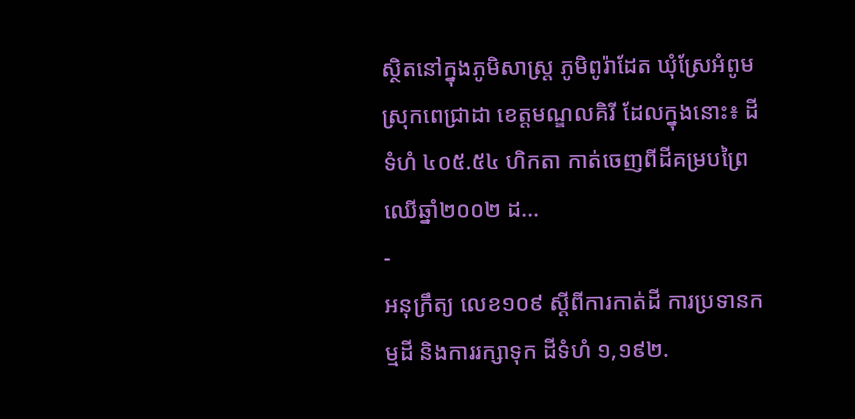ស្ថិតនៅក្នុងភូមិសាស្រ្ត ភូមិពូរ៉ាដែត ឃុំស្រែអំពូម ស្រុកពេជ្រាដា ខេត្តមណ្ឌលគិរី ដែលក្នុងនោះ៖ ដីទំហំ ៤០៥.៥៤ ហិកតា កាត់ចេញពីដីគម្របព្រៃឈើឆ្នាំ២០០២ ដ...
-
អនុក្រឹត្យ លេខ១០៩ ស្ដីពីការកាត់ដី ការប្រទានកម្មដី និងការរក្សាទុក ដីទំហំ ១,១៩២.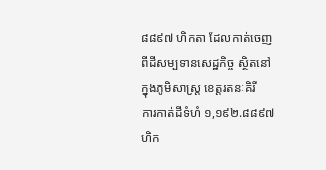៨៨៩៧ ហិកតា ដែលកាត់ចេញពីដីសម្បទានសេដ្ឋកិច្ច ស្ថិតនៅក្នុងភូមិសាស្រ្ត ខេត្តរតនៈគិរី
ការកាត់ដីទំហំ ១,១៩២.៨៨៩៧ ហិក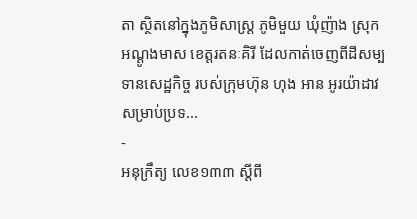តា ស្ថិតនៅក្នុងភូមិសាស្រ្ត ភូមិមួយ ឃុំញ៉ាង ស្រុកអណ្ដូងមាស ខេត្តរតនៈគិរី ដែលកាត់ចេញពីដីសម្បទានសេដ្ឋកិច្ច របស់ក្រុមហ៊ុន ហុង អាន អូរយ៉ាដាវ សម្រាប់ប្រទ...
-
អនុក្រឹត្យ លេខ១៣៣ ស្ដីពី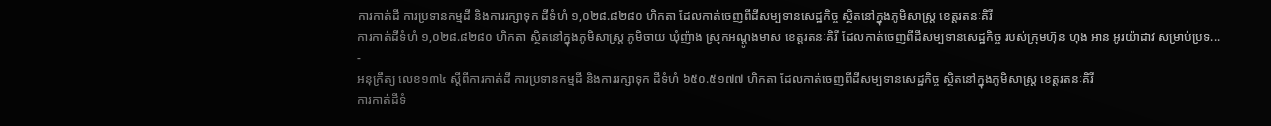ការកាត់ដី ការប្រទានកម្មដី និងការរក្សាទុក ដីទំហំ ១,០២៨.៨២៨០ ហិកតា ដែលកាត់ចេញពីដីសម្បទានសេដ្ឋកិច្ច ស្ថិតនៅក្នុងភូមិសាស្រ្ត ខេត្តរតនៈគិរី
ការកាត់ដីទំហំ ១,០២៨.៨២៨០ ហិកតា ស្ថិតនៅក្នុងភូមិសាស្រ្ត ភូមិចាយ ឃុំញ៉ាង ស្រុកអណ្ដូងមាស ខេត្តរតនៈគិរី ដែលកាត់ចេញពីដីសម្បទានសេដ្ឋកិច្ច របស់ក្រុមហ៊ុន ហុង អាន អូរយ៉ាដាវ សម្រាប់ប្រទ...
-
អនុក្រឹត្យ លេខ១៣៤ ស្ដីពីការកាត់ដី ការប្រទានកម្មដី និងការរក្សាទុក ដីទំហំ ៦៥០.៥១៧៧ ហិកតា ដែលកាត់ចេញពីដីសម្បទានសេដ្ឋកិច្ច ស្ថិតនៅក្នុងភូមិសាស្រ្ត ខេត្តរតនៈគិរី
ការកាត់ដីទំ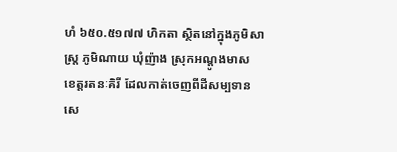ហំ ៦៥០.៥១៧៧ ហិកតា ស្ថិតនៅក្នុងភូមិសាស្រ្ត ភូមិណាយ ឃុំញ៉ាង ស្រុកអណ្ដូងមាស ខេត្តរតនៈគិរី ដែលកាត់ចេញពីដីសម្បទានសេ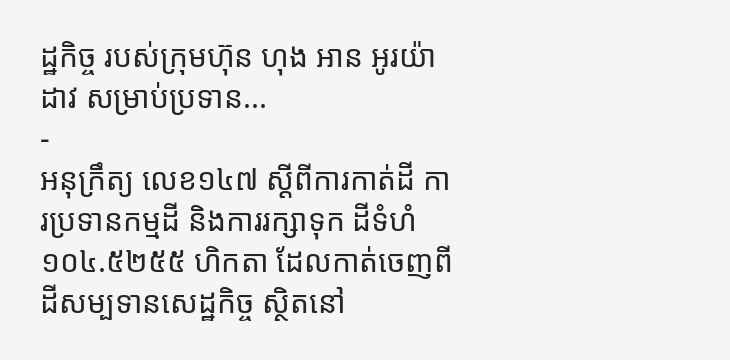ដ្ឋកិច្ច របស់ក្រុមហ៊ុន ហុង អាន អូរយ៉ាដាវ សម្រាប់ប្រទាន...
-
អនុក្រឹត្យ លេខ១៤៧ ស្ដីពីការកាត់ដី ការប្រទានកម្មដី និងការរក្សាទុក ដីទំហំ ១០៤.៥២៥៥ ហិកតា ដែលកាត់ចេញពីដីសម្បទានសេដ្ឋកិច្ច ស្ថិតនៅ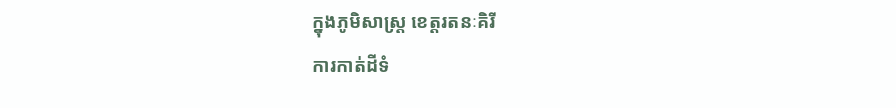ក្នុងភូមិសាស្រ្ត ខេត្តរតនៈគិរី
ការកាត់ដីទំ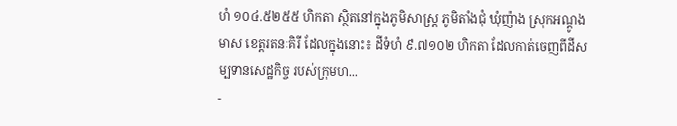ហំ ១០៤.៥២៥៥ ហិកតា ស្ថិតនៅក្នុងភូមិសាស្រ្ត ភូមិតាំងជុំ ឃុំញ៉ាង ស្រុកអណ្ដូងមាស ខេត្តរតនៈគិរី ដែលក្នុងនោះ៖ ដីទំហំ ៩.៧១០២ ហិកតា ដែលកាត់ចេញពីដីសម្បទានសេដ្ឋកិច្ច របស់ក្រុមហ...
-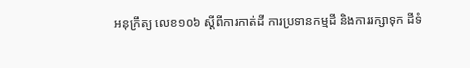អនុក្រឹត្យ លេខ១០៦ ស្ដីពីការកាត់ដី ការប្រទានកម្មដី និងការរក្សាទុក ដីទំ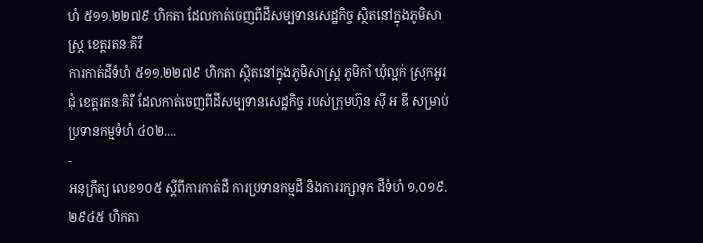ហំ ៥១១.២២៧៩ ហិកតា ដែលកាត់ចេញពីដីសម្បទានសេដ្ឋកិច្ច ស្ថិតនៅក្នុងភូមិសាស្រ្ត ខេត្តរតនៈគិរី
ការកាត់ដីទំហំ ៥១១.២២៧៩ ហិកតា ស្ថិតនៅក្នុងភូមិសាស្រ្ត ភូមិកាំ ឃុំល្អក់ ស្រុកអូរជុំ ខេត្តរតនៈគិរី ដែលកាត់ចេញពីដីសម្បទានសេដ្ឋកិច្ច របស់ក្រុមហ៊ុន ស៊ី អ ឌី សម្រាប់ប្រទានកម្មទំហំ ៤០២....
-
អនុក្រឹត្យ លេខ១០៥ ស្ដីពីការកាត់ដី ការប្រទានកម្មដី និងការរក្សាទុក ដីទំហំ ១,០១៩.២៩៤៥ ហិកតា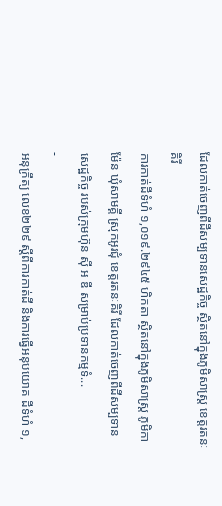ដែលកាត់ចេញពីដីសម្បទានសេដ្ឋកិច្ច ស្ថិតនៅក្នុងភូមិសាស្រ្ត ខេត្តរតនៈគិរី
ការកាត់ដីទំហំ ១,០១៩.២៩៤៥ ហិកតា ស្ថិតនៅក្នុងភូមិសាស្រ្ត ភូមិកាម៉ែន ឃុំសាមគ្គី ស្រុកអូរជុំ ខេត្តរតនៈគិរី ដែលកាត់ចេញពីដីសម្បទានសេដ្ឋកិច្ច របស់ក្រុមហ៊ុន ស៊ី អ ឌី សម្រាប់ប្រទានកម្មទំ...
-
អនុក្រឹត្យ លេខ២២៩ ស្ដីពីការកាត់ដី និងការធ្វើអនុបយោគ ដីទំហំ ១,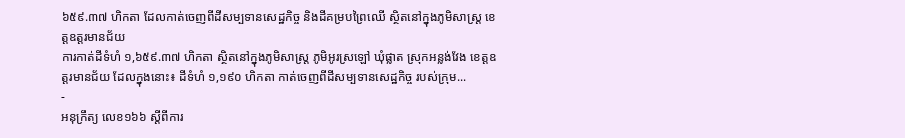៦៥៩.៣៧ ហិកតា ដែលកាត់ចេញពីដីសម្បទានសេដ្ឋកិច្ច និងដីគម្របព្រៃឈើ ស្ថិតនៅក្នុងភូមិសាស្រ្ត ខេត្តឧត្ដរមានជ័យ
ការកាត់ដីទំហំ ១,៦៥៩.៣៧ ហិកតា ស្ថិតនៅក្នុងភូមិសាស្រ្ត ភូមិអូរស្រឡៅ ឃុំផ្លាត ស្រុកអន្លង់វែង ខេត្តឧត្ដរមានជ័យ ដែលក្នុងនោះ៖ ដីទំហំ ១,១៩០ ហិកតា កាត់ចេញពីដីសម្បទានសេដ្ឋកិច្ច របស់ក្រុម...
-
អនុក្រឹត្យ លេខ១៦៦ ស្ដីពីការ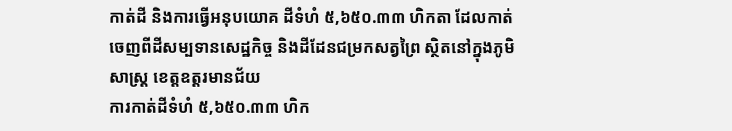កាត់ដី និងការធ្វើអនុបយោគ ដីទំហំ ៥,៦៥០.៣៣ ហិកតា ដែលកាត់ចេញពីដីសម្បទានសេដ្ឋកិច្ច និងដីដែនជម្រកសត្វព្រៃ ស្ថិតនៅក្នុងភូមិសាស្រ្ត ខេត្តឧត្ដរមានជ័យ
ការកាត់ដីទំហំ ៥,៦៥០.៣៣ ហិក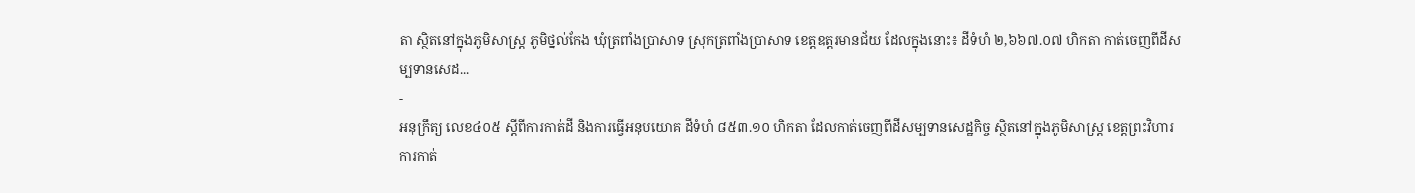តា ស្ថិតនៅក្នុងភូមិសាស្រ្ត ភូមិថ្នល់កែង ឃុំត្រពាំងប្រាសាទ ស្រុកត្រពាំងប្រាសាទ ខេត្តឧត្ដរមានជ័យ ដែលក្នុងនោះ៖ ដីទំហំ ២,៦៦៧.០៧ ហិកតា កាត់ចេញពីដីសម្បទានសេដ...
-
អនុក្រឹត្យ លេខ៤០៥ ស្ដីពីការកាត់ដី និងការធ្វើអនុបយោគ ដីទំហំ ៨៥៣.១០ ហិកតា ដែលកាត់ចេញពីដីសម្បទានសេដ្ឋកិច្ច ស្ថិតនៅក្នុងភូមិសាស្រ្ត ខេត្តព្រះវិហារ
ការកាត់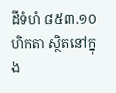ដីទំហំ ៨៥៣.១០ ហិកតា ស្ថិតនៅក្នុង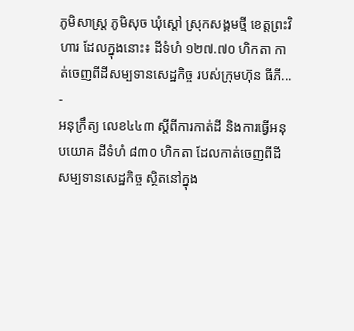ភូមិសាស្រ្ត ភូមិសុច ឃុំស្ដៅ ស្រុកសង្គមថ្មី ខេត្តព្រះវិហារ ដែលក្នុងនោះ៖ ដីទំហំ ១២៧.៧០ ហិកតា កាត់ចេញពីដីសម្បទានសេដ្ឋកិច្ច របស់ក្រុមហ៊ុន ធីភី...
-
អនុក្រឹត្យ លេខ៤៤៣ ស្ដីពីការកាត់ដី និងការធ្វើអនុបយោគ ដីទំហំ ៨៣០ ហិកតា ដែលកាត់ចេញពីដីសម្បទានសេដ្ឋកិច្ច ស្ថិតនៅក្នុង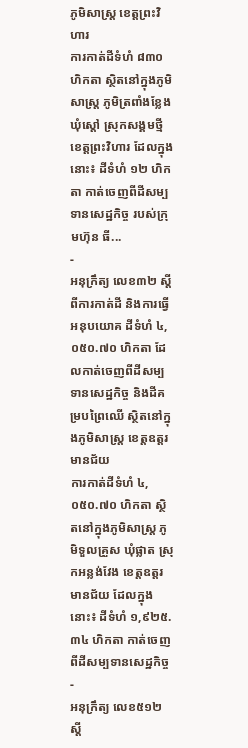ភូមិសាស្រ្ត ខេត្តព្រះវិហារ
ការកាត់ដីទំហំ ៨៣០ ហិកតា ស្ថិតនៅក្នុងភូមិសាស្រ្ត ភូមិត្រពាំងខ្លែង ឃុំស្ដៅ ស្រុកសង្គមថ្មី ខេត្តព្រះវិហារ ដែលក្នុងនោះ៖ ដីទំហំ ១២ ហិកតា កាត់ចេញពីដីសម្បទានសេដ្ឋកិច្ច របស់ក្រុមហ៊ុន ធី...
-
អនុក្រឹត្យ លេខ៣២ ស្ដីពីការកាត់ដី និងការធ្វើអនុបយោគ ដីទំហំ ៤,០៥០.៧០ ហិកតា ដែលកាត់ចេញពីដីសម្បទានសេដ្ឋកិច្ច និងដីគម្របព្រៃឈើ ស្ថិតនៅក្នុងភូមិសាស្រ្ត ខេត្តឧត្ដរមានជ័យ
ការកាត់ដីទំហំ ៤,០៥០.៧០ ហិកតា ស្ថិតនៅក្នុងភូមិសាស្រ្ត ភូមិទួលគ្រួស ឃុំផ្លាត ស្រុកអន្លង់វែង ខេត្តឧត្ដរមានជ័យ ដែលក្នុងនោះ៖ ដីទំហំ ១,៩២៥.៣៤ ហិកតា កាត់ចេញពីដីសម្បទានសេដ្ឋកិច្ច
-
អនុក្រឹត្យ លេខ៥១២ ស្ដី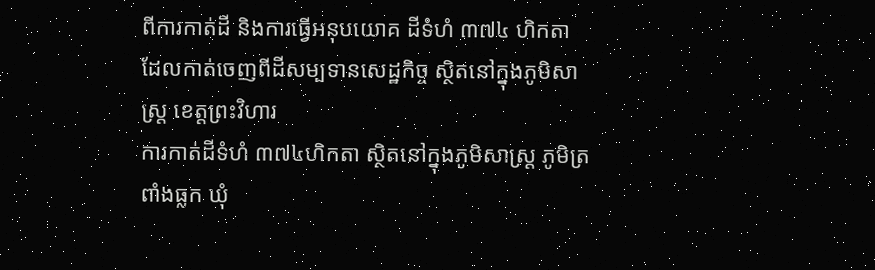ពីការកាត់ដី និងការធ្វើអនុបយោគ ដីទំហំ ៣៧៤ ហិកតា ដែលកាត់ចេញពីដីសម្បទានសេដ្ឋកិច្ច ស្ថិតនៅក្នុងភូមិសាស្រ្ត ខេត្តព្រះវិហារ
ការកាត់ដីទំហំ ៣៧៤ហិកតា ស្ថិតនៅក្នុងភូមិសាស្រ្ត ភូមិត្រពាំងធ្លក ឃុំ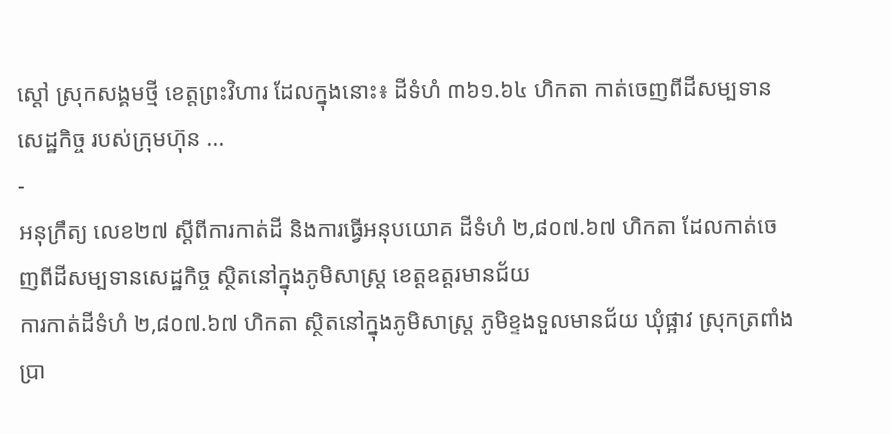ស្ដៅ ស្រុកសង្គមថ្មី ខេត្តព្រះវិហារ ដែលក្នុងនោះ៖ ដីទំហំ ៣៦១.៦៤ ហិកតា កាត់ចេញពីដីសម្បទានសេដ្ឋកិច្ច របស់ក្រុមហ៊ុន ...
-
អនុក្រឹត្យ លេខ២៧ ស្ដីពីការកាត់ដី និងការធ្វើអនុបយោគ ដីទំហំ ២,៨០៧.៦៧ ហិកតា ដែលកាត់ចេញពីដីសម្បទានសេដ្ឋកិច្ច ស្ថិតនៅក្នុងភូមិសាស្រ្ត ខេត្តឧត្ដរមានជ័យ
ការកាត់ដីទំហំ ២,៨០៧.៦៧ ហិកតា ស្ថិតនៅក្នុងភូមិសាស្រ្ត ភូមិខ្ទងទួលមានជ័យ ឃុំផ្អាវ ស្រុកត្រពាំងប្រា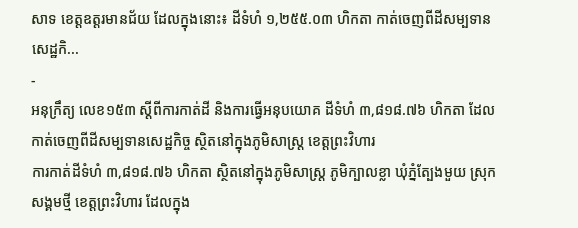សាទ ខេត្តឧត្ដរមានជ័យ ដែលក្នុងនោះ៖ ដីទំហំ ១,២៥៥.០៣ ហិកតា កាត់ចេញពីដីសម្បទានសេដ្ឋកិ...
-
អនុក្រឹត្យ លេខ១៥៣ ស្ដីពីការកាត់ដី និងការធ្វើអនុបយោគ ដីទំហំ ៣,៨១៨.៧៦ ហិកតា ដែលកាត់ចេញពីដីសម្បទានសេដ្ឋកិច្ច ស្ថិតនៅក្នុងភូមិសាស្រ្ត ខេត្តព្រះវិហារ
ការកាត់ដីទំហំ ៣,៨១៨.៧៦ ហិកតា ស្ថិតនៅក្នុងភូមិសាស្រ្ត ភូមិក្បាលខ្លា ឃុំភ្នំត្បែងមួយ ស្រុកសង្គមថ្មី ខេត្តព្រះវិហារ ដែលក្នុង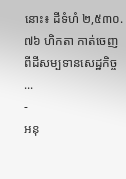នោះ៖ ដីទំហំ ២,៥៣០.៧៦ ហិកតា កាត់ចេញពីដីសម្បទានសេដ្ឋកិច្ច ...
-
អនុ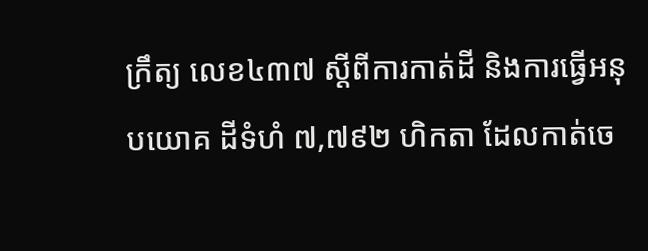ក្រឹត្យ លេខ៤៣៧ ស្ដីពីការកាត់ដី និងការធ្វើអនុបយោគ ដីទំហំ ៧,៧៩២ ហិកតា ដែលកាត់ចេ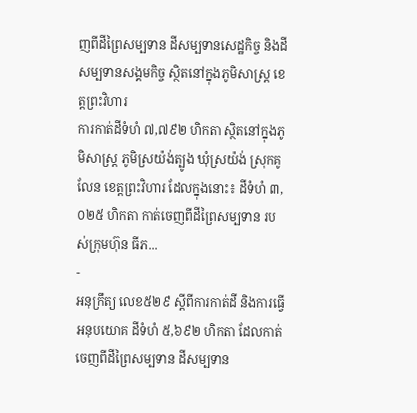ញពីដីព្រៃសម្បទាន ដីសម្បទានសេដ្ឋកិច្ច និងដីសម្បទានសង្គមកិច្ច ស្ថិតនៅក្នុងភូមិសាស្រ្ត ខេត្តព្រះវិហារ
ការកាត់ដីទំហំ ៧,៧៩២ ហិកតា ស្ថិតនៅក្នុងភូមិសាស្រ្ត ភូមិស្រយ៉ង់ត្បូង ឃុំស្រយ៉ង់ ស្រុកគូលែន ខេត្តព្រះវិហារ ដែលក្នុងនោះ៖ ដីទំហំ ៣,០២៥ ហិកតា កាត់ចេញពីដីព្រៃសម្បទាន របស់ក្រុមហ៊ុន ធីភ...
-
អនុក្រឹត្យ លេខ៥២៩ ស្ដីពីការកាត់ដី និងការធ្វើអនុបយោគ ដីទំហំ ៥,៦៩២ ហិកតា ដែលកាត់ចេញពីដីព្រៃសម្បទាន ដីសម្បទាន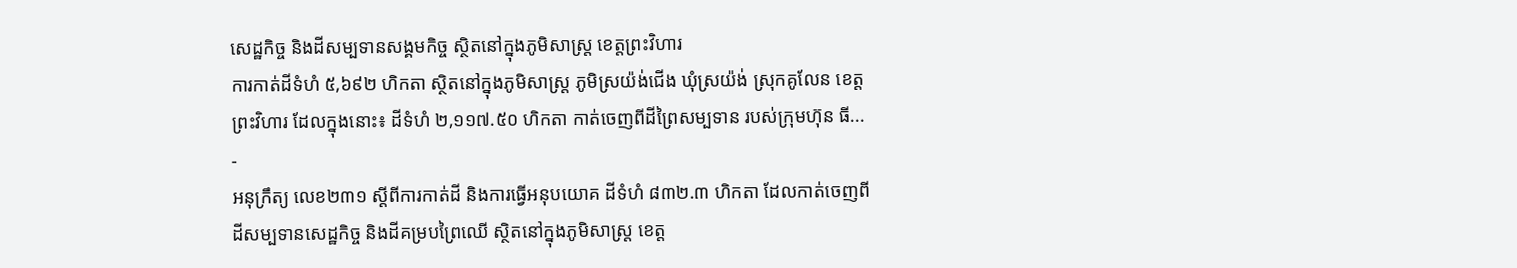សេដ្ឋកិច្ច និងដីសម្បទានសង្គមកិច្ច ស្ថិតនៅក្នុងភូមិសាស្រ្ត ខេត្តព្រះវិហារ
ការកាត់ដីទំហំ ៥,៦៩២ ហិកតា ស្ថិតនៅក្នុងភូមិសាស្រ្ត ភូមិស្រយ៉ង់ជើង ឃុំស្រយ៉ង់ ស្រុកគូលែន ខេត្តព្រះវិហារ ដែលក្នុងនោះ៖ ដីទំហំ ២,១១៧.៥០ ហិកតា កាត់ចេញពីដីព្រៃសម្បទាន របស់ក្រុមហ៊ុន ធី...
-
អនុក្រឹត្យ លេខ២៣១ ស្ដីពីការកាត់ដី និងការធ្វើអនុបយោគ ដីទំហំ ៨៣២.៣ ហិកតា ដែលកាត់ចេញពីដីសម្បទានសេដ្ឋកិច្ច និងដីគម្របព្រៃឈើ ស្ថិតនៅក្នុងភូមិសាស្រ្ត ខេត្ត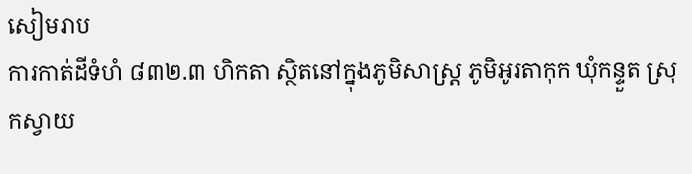សៀមរាប
ការកាត់ដីទំហំ ៨៣២.៣ ហិកតា ស្ថិតនៅក្នុងភូមិសាស្រ្ត ភូមិអូរតាកុក ឃុំកន្ទួត ស្រុកស្វាយ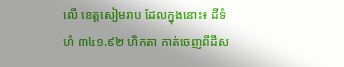លើ ខេត្តសៀមរាប ដែលក្នុងនោះ៖ ដីទំហំ ៣៤១.៩២ ហិកតា កាត់ចេញពីដីស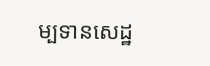ម្បទានសេដ្ឋ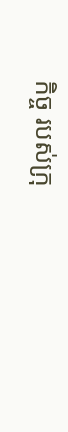កិច្ច របស់ក្រុ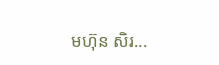មហ៊ុន សិរ...